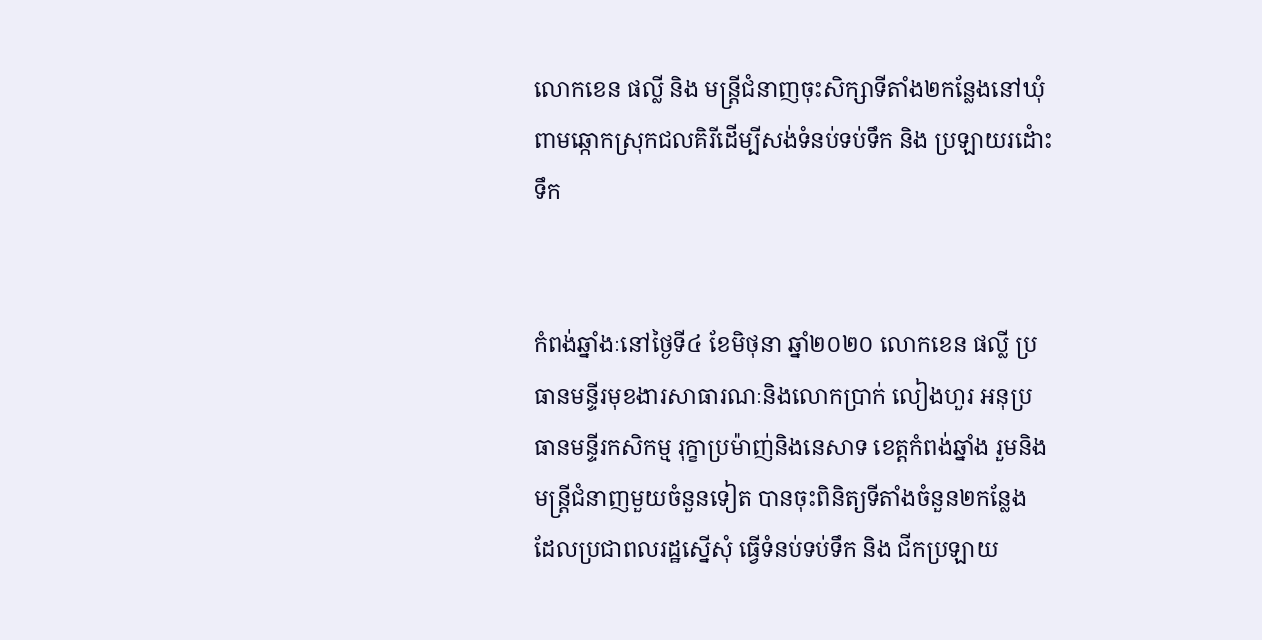លោកខេន ផល្លី និង មន្រ្តីជំនាញចុះសិក្សាទីតាំង២កន្លែងនៅឃុំពាមឆ្កោកស្រុកជលគិរីដើម្បីសង់ទំនប់ទប់ទឹក និង ប្រឡាយរដំោះទឹក


កំពង់ឆ្នាំងៈនៅថ្ងៃទី៤ ខែមិថុនា ឆ្នាំ២០២០ លោកខេន ផល្លី ប្រធានមន្ទីរមុខងារសាធារណៈនិងលោកប្រាក់ លៀងហួរ អនុប្រធានមន្ទីរកសិកម្ម រុក្ខាប្រម៉ាញ់និងនេសាទ ខេត្តកំពង់ឆ្នាំង រួមនិងមន្រ្តីជំនាញមួយចំនួនទៀត បានចុះពិនិត្យទីតាំងចំនួន២កន្លែង ដែលប្រជាពលរដ្ឋស្នើសុំ ធ្វើទំនប់ទប់ទឹក និង ជីកប្រឡាយ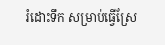រំដោះទឹក សម្រាប់ធ្វើស្រែ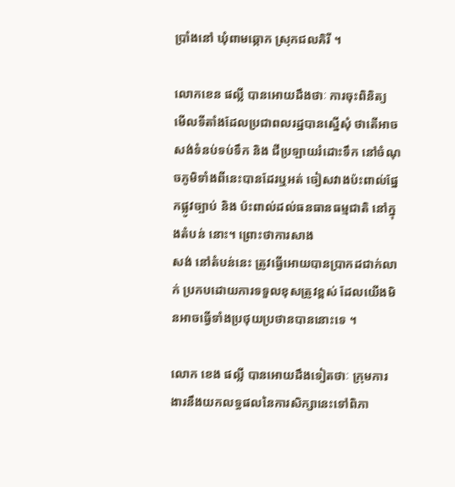ប្រាំងនៅ ឃុំពាមឆ្កោក ស្រុកជលគិរី ។

លោកខេន ផល្លី បានអោយដឹងថាៈ ការចុះពិនិត្យ
មើលទីតាំងដែលប្រជាពលរដ្ឋបានស្នើសុំ ថាតើអាចសង់ទំនប់ទប់ទឹក និង ជីប្រឡាយរំដោះទឹក នៅចំណុចភូមិទាំងពីនេះបានដែរឬអត់ ចៀសវាងប៉ះពាល់ផ្នែកផ្លូវច្បាប់ និង ប៉ះពាល់ដល់ធនធានធម្មជាតិ នៅក្នុងតំបន់ នោះ។ ព្រោះថាការសាង
សង់ នៅតំបន់នេះ ត្រូវធ្វើអោយបានប្រាកដជាក់លាក់ ប្រកបដោយការទទួលខុសត្រូវខ្ពស់ ដែលយើងមិនអាចធ្វើទាំងប្រថុយប្រថានបាននោះទេ ។

លោក ខេង ផល្លី បានអោយដឹងទៀតថាៈ ក្រុមការ
ងារនឹងយកលទ្ធផលនៃការសិក្សានេះទៅពិភា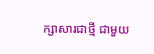ក្សាសារជាថ្មី ជាមួយ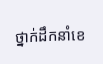ថ្នាក់ដឹកនាំខេ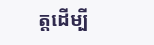ត្តដើម្បី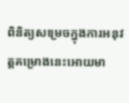ពិនិត្យសម្រេចក្នុងការអនុវត្តគម្រោងនេះអោយមា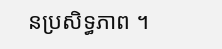នប្រសិទ្ធភាព ។